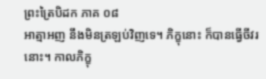ព្រះត្រៃបិដក ភាគ ០៨
អាត្មាអញ នឹងមិនត្រឡប់វិញទេ។ ភិក្ខុនោះ ក៏បានធ្វើចីវរនោះ។ កាលភិក្ខុ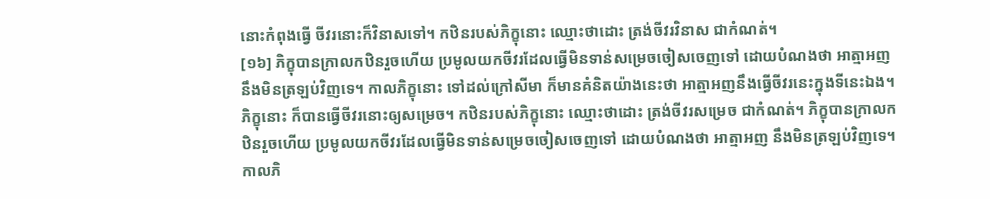នោះកំពុងធ្វើ ចីវរនោះក៏វិនាសទៅ។ កឋិនរបស់ភិក្ខុនោះ ឈ្មោះថាដោះ ត្រង់ចីវរវិនាស ជាកំណត់។
[១៦] ភិក្ខុបានក្រាលកឋិនរួចហើយ ប្រមូលយកចីវរដែលធ្វើមិនទាន់សម្រេចចៀសចេញទៅ ដោយបំណងថា អាត្មាអញ នឹងមិនត្រឡប់វិញទេ។ កាលភិក្ខុនោះ ទៅដល់ក្រៅសីមា ក៏មានគំនិតយ៉ាងនេះថា អាត្មាអញនឹងធ្វើចីវរនេះក្នុងទីនេះឯង។ ភិក្ខុនោះ ក៏បានធ្វើចីវរនោះឲ្យសម្រេច។ កឋិនរបស់ភិក្ខុនោះ ឈ្មោះថាដោះ ត្រង់ចីវរសម្រេច ជាកំណត់។ ភិក្ខុបានក្រាលកឋិនរួចហើយ ប្រមូលយកចីវរដែលធ្វើមិនទាន់សម្រេចចៀសចេញទៅ ដោយបំណងថា អាត្មាអញ នឹងមិនត្រឡប់វិញទេ។ កាលភិ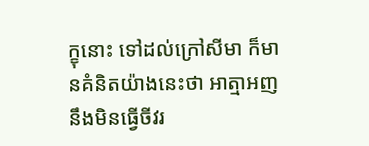ក្ខុនោះ ទៅដល់ក្រៅសីមា ក៏មានគំនិតយ៉ាងនេះថា អាត្មាអញនឹងមិនធ្វើចីវរ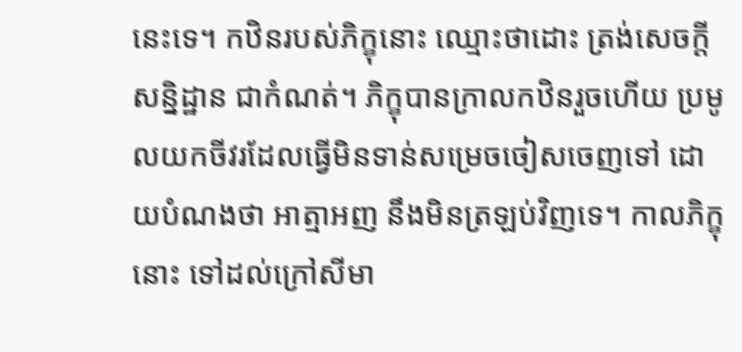នេះទេ។ កឋិនរបស់ភិក្ខុនោះ ឈ្មោះថាដោះ ត្រង់សេចក្តីសន្និដ្ឋាន ជាកំណត់។ ភិក្ខុបានក្រាលកឋិនរួចហើយ ប្រមូលយកចីវរដែលធ្វើមិនទាន់សម្រេចចៀសចេញទៅ ដោយបំណងថា អាត្មាអញ នឹងមិនត្រឡប់វិញទេ។ កាលភិក្ខុនោះ ទៅដល់ក្រៅសីមា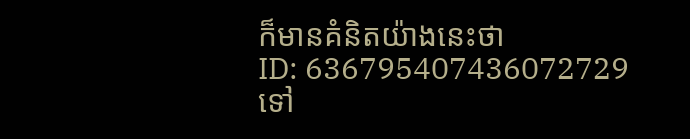ក៏មានគំនិតយ៉ាងនេះថា
ID: 636795407436072729
ទៅ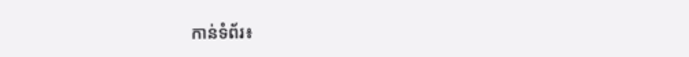កាន់ទំព័រ៖